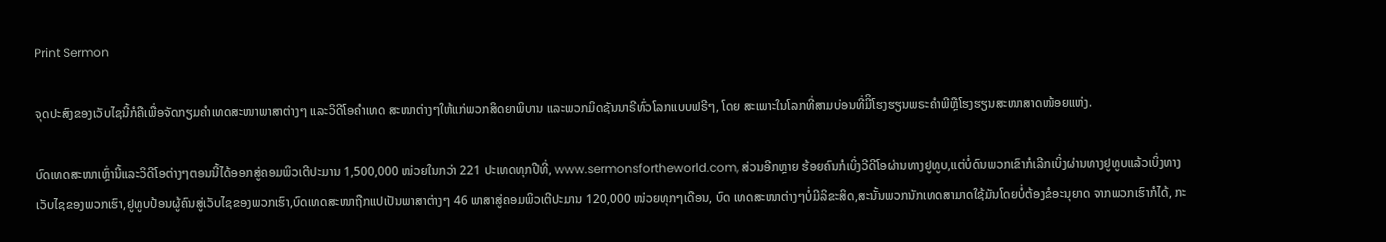Print Sermon

ຈຸດປະສົງຂອງເວັບໄຊນີ້ກໍຄືເພື່ອຈັດກຽມຄໍາເທດສະໜາພາສາຕ່າງໆ ແລະວິດີໂອຄໍາເທດ ສະໜາຕ່າງໆໃຫ້ແກ່ພວກສິດຍາພິບານ ແລະພວກມິດຊັນນາຣີທົ່ວໂລກແບບຟຣີໆ, ໂດຍ ສະເພາະໃນໂລກທີ່ສາມບ່ອນທີ່ມີິໂຮງຮຽນພຣະຄໍາພີຫຼືໂຮງຮຽນສະໜາສາດໜ້ອຍແຫ່ງ.

ບົດເທດສະໜາເຫຼົ່ານີ້ແລະວິດີໂອຕ່າງໆຕອນນີ້ໄດ້ອອກສູ່ຄອມພິວເຕີປະມານ 1,500,000 ໜ່ວຍໃນກວ່າ 221 ປະເທດທຸກປີທີ່, www.sermonsfortheworld.com, ສ່ວນອີກຫຼາຍ ຮ້ອຍຄົນກໍເບິ່ງວີດີໂອຜ່ານທາງຢູທູບ,ແຕ່ບໍ່ດົນພວກເຂົາກໍເລີກເບິ່ງຜ່ານທາງຢູທູບແລ້ວເບິ່ງທາງເວັບໄຊຂອງພວກເຮົາ,ຢູທູບປ້ອນຜູ້ຄົນສູ່ເວັບໄຊຂອງພວກເຮົາ,ບົດເທດສະໜາຖືກແປເປັນພາສາຕ່າງໆ 46 ພາສາສູ່ຄອມພິວເຕີປະມານ 120,000 ໜ່ວຍທຸກໆເດືອນ, ບົດ ເທດສະໜາຕ່າງໆບໍ່ມີລິຂະສິດ,ສະນັ້ນພວກນັກເທດສາມາດໃຊ້ມັນໂດຍບໍ່ຕ້ອງຂໍອະນຸຍາດ ຈາກພວກເຮົາກໍໄດ້, ກະ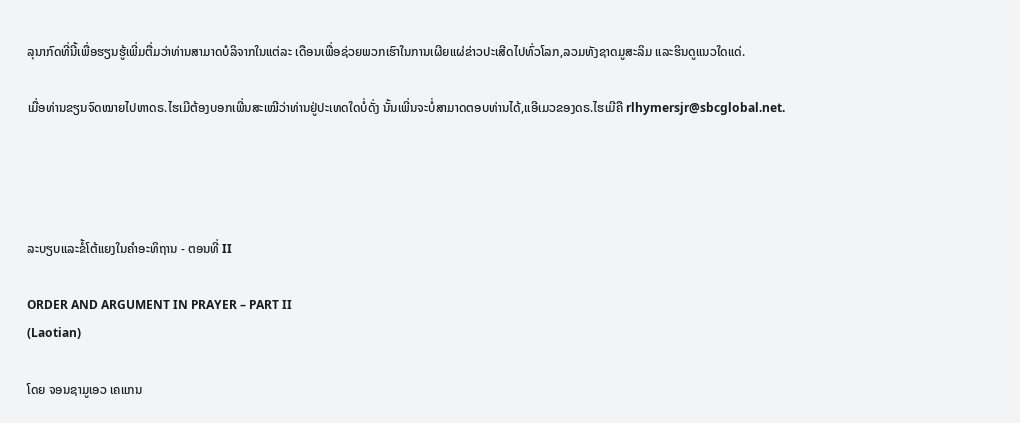ລຸນາກົດທີ່ນີ້ເພື່ອຮຽນຮູ້ເພີ່ມຕື່ມວ່າທ່ານສາມາດບໍລິຈາກໃນແຕ່ລະ ເດືອນເພື່ອຊ່ວຍພວກເຮົາໃນການເຜີຍແຜ່ຂ່າວປະເສີດໄປທົ່ວໂລກ,ລວມທັງຊາດມູສະລິມ ແລະຮິນດູແນວໃດແດ່.

ເມື່ອທ່ານຂຽນຈົດໝາຍໄປຫາດຣ.ໄຮເມີຕ້ອງບອກເພີ່ນສະເໝີວ່າທ່ານຢູ່ປະເທດໃດບໍ່ດັ່ງ ນັ້ນເພີ່ນຈະບໍ່ສາມາດຕອບທ່ານໄດ້,ແອີເມວຂອງດຣ.ໄຮເມີຄື rlhymersjr@sbcglobal.net.




ລະບຽບແລະຂໍ້ໂຕ້ແຍງໃນຄໍາອະທິຖານ - ຕອນທີ່ II

ORDER AND ARGUMENT IN PRAYER – PART II
(Laotian)

ໂດຍ ຈອນຊາມູເອວ ເຄແກນ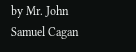by Mr. John Samuel Cagan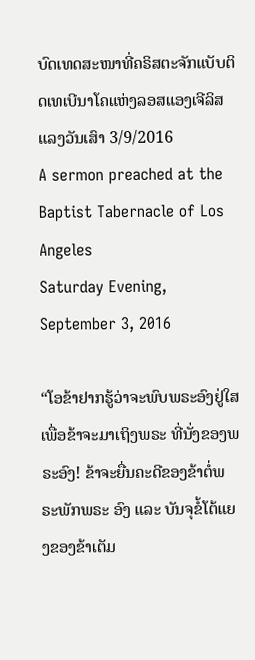ບົດເທດສະໜາທີ່ຄຣິສຕະຈັກແບັບຕິດເທເບີນາໂຄແຫ່ງລອສແອງເຈີລິສ
ແລງວັນເສົາ 3/9/2016
A sermon preached at the Baptist Tabernacle of Los Angeles
Saturday Evening, September 3, 2016

“ໂອຂ້າຢາກຮູ້ວ່າຈະພົບພຣະອົງຢູ່ໃສ ເພື່ອຂ້າຈະມາເຖິງພຣະ ທີ່ນັ່ງຂອງພຣະອົງ! ຂ້າຈະຍື່ນຄະດີຂອງຂ້າຕໍ່ພຣະພັກພຣະ ອົງ ແລະ ບັນຈຸຂໍ້ໂຕ້ແຍງຂອງຂ້າເຕັມ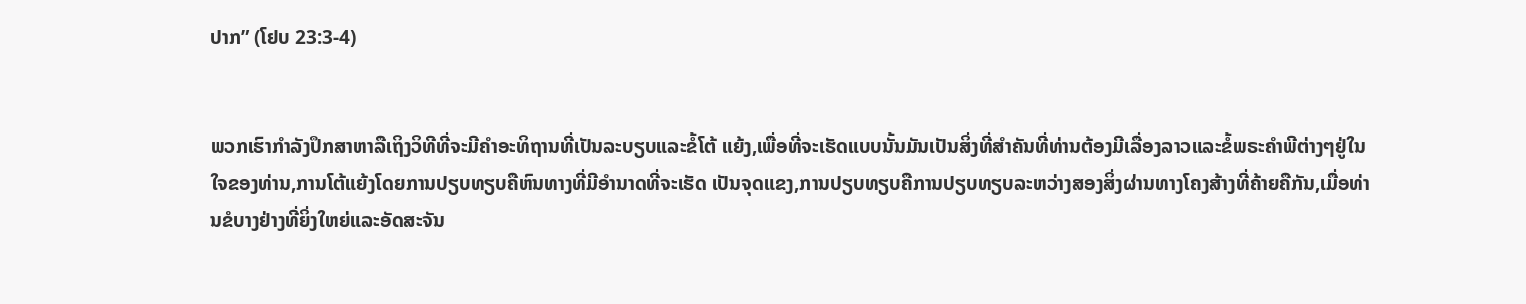ປາກ” (ໂຢບ 23:3-4)


ພວກເຮົາກໍາລັງປຶກສາຫາລືເຖິງວິທີທີ່ຈະມີຄໍາອະທິຖານທີ່ເປັນລະບຽບແລະຂໍ້ໂຕ້ ແຍ້ງ,ເພື່ອທີ່ຈະເຮັດແບບນັ້ນມັນເປັນສິ່ງທີ່ສໍາຄັນທີ່ທ່ານຕ້ອງມີເລື່ອງລາວແລະຂໍ້ພຣະຄໍາພີຕ່າງໆຢູ່ໃນໃຈຂອງທ່ານ,ການໂຕ້ແຍ້ງໂດຍການປຽບທຽບຄືຫົນທາງທີ່ມີອໍານາດທີ່ຈະເຮັດ ເປັນຈຸດແຂງ,ການປຽບທຽບຄືການປຽບທຽບລະຫວ່າງສອງສິ່ງຜ່ານທາງໂຄງສ້າງທີ່ຄ້າຍຄືກັນ,ເມື່ອທ່ານຂໍບາງຢ່າງທີ່ຍິ່ງໃຫຍ່ແລະອັດສະຈັນ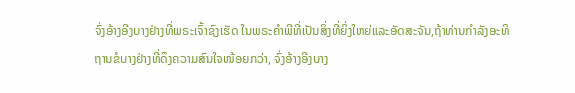ຈົ່ງອ້າງອີງບາງຢ່າງທີ່ພຣະເຈົ້າຊົງເຮັດ ໃນພຣະຄໍາພີທີ່ເປັນສິ່ງທີ່ຍິ່ງໃຫຍ່ແລະອັດສະຈັນ,ຖ້າທ່ານກໍາລັງອະທິຖານຂໍບາງຢ່າງທີ່ດຶງຄວາມສົນໃຈໜ້ອຍກວ່າ, ຈົ່ງອ້າງອີງບາງ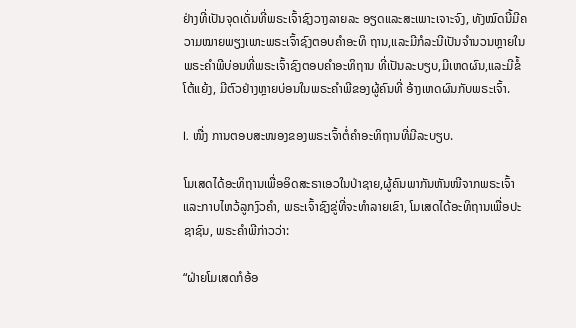ຢ່າງທີ່ເປັນຈຸດເດັ່ນທີ່ພຣະເຈົ້າຊົງວາງລາຍລະ ອຽດແລະສະເພາະເຈາະຈົງ, ທັງໝົດນີ້ມີຄວາມໝາຍພຽງເພາະພຣະເຈົ້າຊົງຕອບຄໍາອະທິ ຖານ,ແລະມີກໍລະນີເປັນຈໍານວນຫຼາຍໃນພຣະຄໍາພີບ່ອນທີ່ພຣະເຈົ້າຊົງຕອບຄໍາອະທິຖານ ທີ່ເປັນລະບຽບ,ມີເຫດຜົນ,ແລະມີຂໍ້ໂຕ້ແຍ້ງ, ມີຕົວຢ່າງຫຼາຍບ່ອນໃນພຣະຄໍາພີຂອງຜູ້ຄົນທີ່ ອ້າງເຫດຜົນກັບພຣະເຈົ້າ.

I. ໜື່ງ ການຕອບສະໜອງຂອງພຣະເຈົ້າຕໍ່ຄໍາອະທິຖານທີ່ມີລະບຽບ.

ໂມເສດໄດ້ອະທິຖານເພື່ອອິດສະຣາເອວໃນປ່າຊາຍ,ຜູ້ຄົນພາກັນຫັນໜີຈາກພຣະເຈົ້າແລະກາບໄຫວ້ລູກງົວຄໍາ, ພຣະເຈົ້າຊົງຂູ່ທີ່ຈະທໍາລາຍເຂົາ, ໂມເສດໄດ້ອະທິຖານເພື່ອປະ ຊາຊົນ, ພຣະຄໍາພີກ່າວວ່າ:

“ຝ່າຍໂມເສດກໍອ້ອ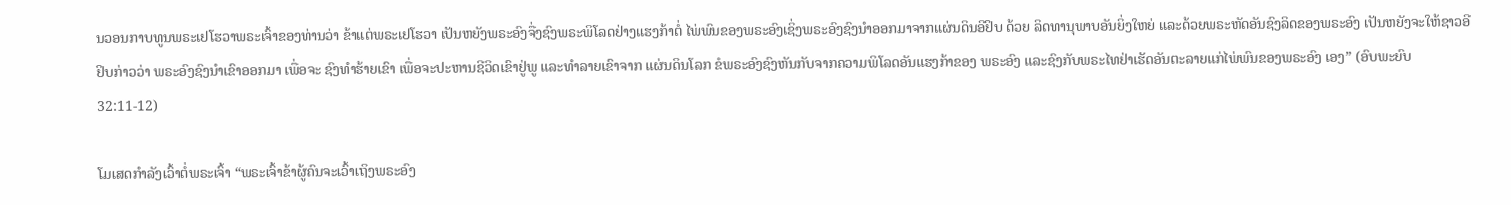ນວອນກາບທູນພຣະເຢໂຮວາພຣະເຈົ້າຂອງທ່ານວ່າ ຂ້າແຕ່ພຣະເຢໂຮວາ ເປັນຫຍັງພຣະອົງຈື່ງຊົງພຣະພິໂລດຢ່າງແຮງກ້າຕໍ່ ໄພ່ພົນຂອງພຣະອົງເຊິ່ງພຣະອົງຊົງນໍາອອກມາຈາກແຜ່ນດິນອີຢິບ ດ້ວຍ ລິດທານຸພາບອັນຍິ່ງໃຫຍ່ ແລະດ້ວຍພຣະຫັດອັນຊົງລິດຂອງພຣະອົງ ເປັນຫຍັງຈະໃຫ້ຊາວອີຢິບກ່າວວ່າ ພຣະອົງຊົງນໍາເຂົາອອກມາ ເພື່ອຈະ ຊົງທໍາຮ້າຍເຂົາ ເພື່ອຈະປະຫານຊີວິດເຂົາຢູ່ພູ ແລະທໍາລາຍເຂົາຈາກ ແຜ່ນດິນໂລກ ຂໍພຣະອົງຊົງຫັນກັບຈາກຄວາມພິໂລດອັນແຮງກ້າຂອງ ພຣະອົງ ແລະຊົງກັບພຣະໄທຢ່າເຮັດອັນຕະລາຍແກ່ໄພ່ພົນຂອງພຣະອົງ ເອງ” (ອົບພະຍົບ 32:11-12)

ໂມເສດກໍາລັງເວົ້າຕໍ່ພຣະເຈົ້າ “ພຣະເຈົ້າຂ້າຜູ້ຄົນຈະເວົ້າເຖິງພຣະອົງ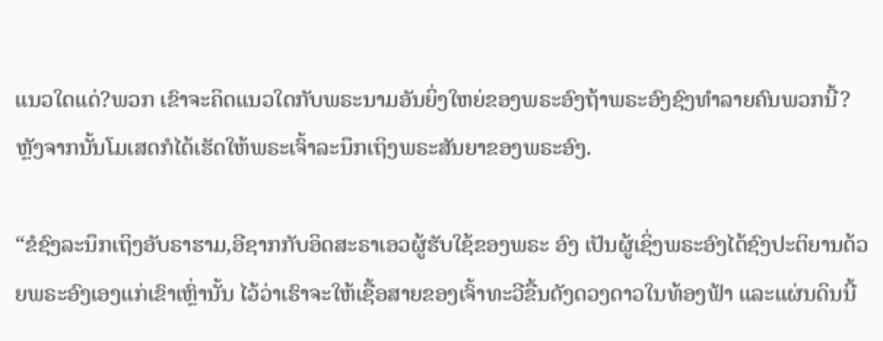ແນວໃດແດ່?ພວກ ເຂົາຈະຄິດແນວໃດກັບພຣະນາມອັນຍິ່ງໃຫຍ່ຂອງພຣະອົງຖ້າພຣະອົງຊົງທໍາລາຍຄົນພວກນີ້? ຫຼັງຈາກນັ້ນໂມເສດກໍໄດ້ເຮັດໃຫ້ພຣະເຈົ້າລະນຶກເຖິງພຣະສັນຍາຂອງພຣະອົງ.

“ຂໍຊົງລະນຶກເຖິງອັບຣາຮາມ,ອີຊາກກັບອິດສະຣາເອວຜູ້ຮັບໃຊ້ຂອງພຣະ ອົງ ເປັນຜູ້ເຊິ່ງພຣະອົງໄດ້ຊົງປະຕິຍານດ້ວຍພຣະອົງເອງແກ່ເຂົາເຫຼົ່ານັ້ນ ໄວ້ວ່າເຮົາຈະໃຫ້ເຊື້ອສາຍຂອງເຈົ້າທະວີຂື້ນດັງດວງດາວໃນທ້ອງຟ້າ ແລະແຜ່ນດິນນີ້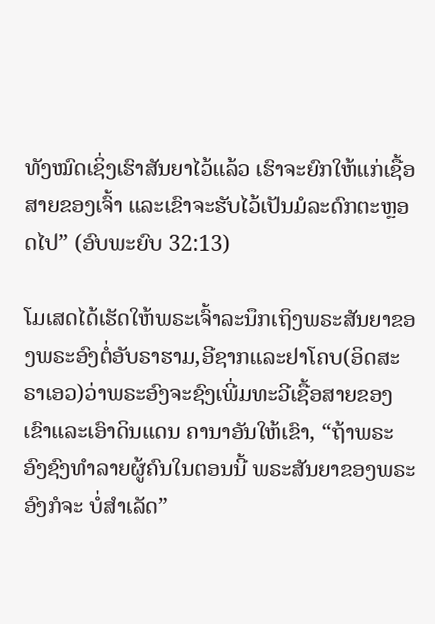ທັງໝົດເຊິ່ງເຮົາສັນຍາໄວ້ແລ້ວ ເຮົາຈະຍົກໃຫ້ແກ່ເຊື້ອ ສາຍຂອງເຈົ້າ ແລະເຂົາຈະຮັບໄວ້ເປັນມໍລະດົກຕະຫຼອດໄປ” (ອົບພະຍົບ 32:13)

ໂມເສດໄດ້ເຮັດໃຫ້ພຣະເຈົ້າລະນຶກເຖິງພຣະສັນຍາຂອງພຣະອົງຕໍ່ອັບຣາຮາມ,ອີຊາກແລະຢາໂຄບ(ອິດສະຣາເອວ)ວ່າພຣະອົງຈະຊົງເພີ່ມທະວີເຊື້ອສາຍຂອງເຂົາແລະເອົາດິນແດນ ຄານາອັນໃຫ້ເຂົາ, “ຖ້າພຣະອົງຊົງທໍາລາຍຜູ້ຄົນໃນຕອນນີ້ ພຣະສັນຍາຂອງພຣະອົງກໍຈະ ບໍ່ສໍາເລັດ”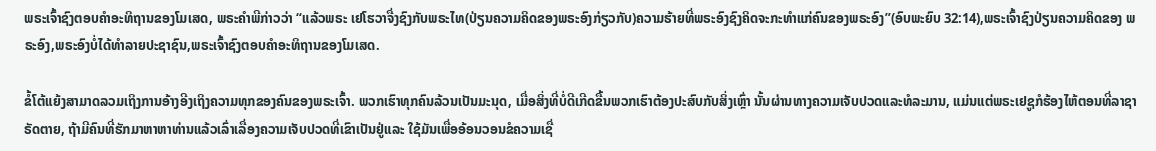ພຣະເຈົ້າຊົງຕອບຄໍາອະທິຖານຂອງໂມເສດ, ພຣະຄໍາພີກ່າວວ່າ “ແລ້ວພຣະ ເຢໂຮວາຈື່ງຊົງກັບພຣະໄທ(ປ່ຽນຄວາມຄິດຂອງພຣະອົງກ່ຽວກັບ)ຄວາມຮ້າຍທີ່ພຣະອົງຊົງຄິດຈະກະທໍາແກ່ຄົນຂອງພຣະອົງ”(ອົບພະຍົບ 32:14),ພຣະເຈົ້າຊົງປ່ຽນຄວາມຄິດຂອງ ພຣະອົງ,ພຣະອົງບໍ່ໄດ້ທໍາລາຍປະຊາຊົນ,ພຣະເຈົ້າຊົງຕອບຄໍາອະທິຖານຂອງໂມເສດ.

ຂໍ້ໂຕ້ແຍ້ງສາມາດລວມເຖິງການອ້າງອີງເຖິງຄວາມທຸກຂອງຄົນຂອງພຣະເຈົ້າ. ພວກເຮົາທຸກຄົນລ້ວນເປັນມະນຸດ, ເມື່ອສິ່ງທີ່ບໍ່ດີເກີດຂື້ນພວກເຮົາຕ້ອງປະສົບກັບສິ່ງເຫຼົ່າ ນັ້ນຜ່ານທາງຄວາມເຈັບປວດແລະທໍລະມານ, ແມ່ນແຕ່ພຣະເຢຊູກໍຮ້ອງໄຫ້ຕອນທີ່ລາຊາ ຣັດຕາຍ, ຖ້າມີຄົນທີ່ຮັກມາຫາຫາທ່ານແລ້ວເລົ່າເລື່ອງຄວາມເຈັບປວດທີ່ເຂົາເປັນຢູ່ແລະ ໃຊ້ມັນເພື່ອອ້ອນວອນຂໍຄວາມເຊື່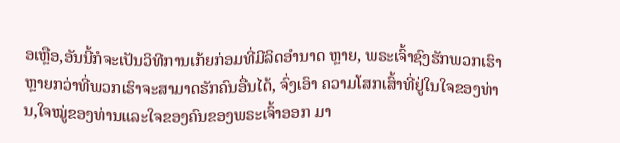ອເຫຼືອ,ອັນນີ້ກໍຈະເປັນວິທີການເກ້ຍກ່ອມທີ່ມີລິດອໍານາດ ຫຼາຍ, ພຣະເຈົ້າຊົງຮັກພວກເຮົາຫຼາຍກວ່າທີ່ພວກເຮົາຈະສາມາດຮັກຄົນອື່ນໄດ້, ຈົ່ງເອົາ ຄວາມໂສກເສົ້າທີ່ຢູ່ໃນໃຈຂອງທ່ານ,ໃຈໝູ່ຂອງທ່ານແລະໃຈຂອງຄົນຂອງພຣະເຈົ້າອອກ ມາ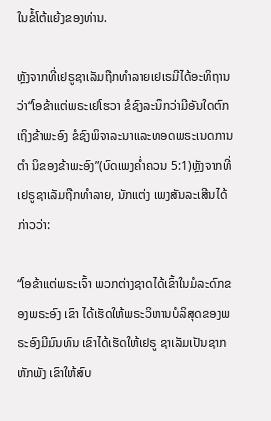ໃນຂໍ້ໂຕ້ແຍ້ງຂອງທ່ານ.

ຫຼັງຈາກທີ່ເຢຣູຊາເລັມຖືກທໍາລາຍເຢເຣມີໄດ້ອະທິຖານວ່າ“ໂອຂ້າແຕ່ພຣະເຢໂຮວາ ຂໍຊົງລະນຶກວ່າມີອັນໃດຕົກເຖິງຂ້າພະອົງ ຂໍຊົງພິຈາລະນາແລະທອດພຣະເນດການຕໍາ ນິຂອງຂ້າພະອົງ”(ບົດເພງຄໍ່າຄວນ 5:1)ຫຼັງຈາກທີ່ເຢຣູຊາເລັມຖືກທໍາລາຍ, ນັກແຕ່ງ ເພງສັນລະເສີນໄດ້ກ່າວວ່າ:

“ໂອຂ້າແຕ່ພຣະເຈົ້າ ພວກຕ່າງຊາດໄດ້ເຂົ້າໃນມໍລະດົກຂອງພຣະອົງ ເຂົາ ໄດ້ເຮັດໃຫ້ພຣະວິຫານບໍລິສຸດຂອງພຣະອົງມີມົນທົນ ເຂົາໄດ້ເຮັດໃຫ້ເຢຣູ ຊາເລັມເປັນຊາກຫັກພັງ ເຂົາໃຫ້ສົບ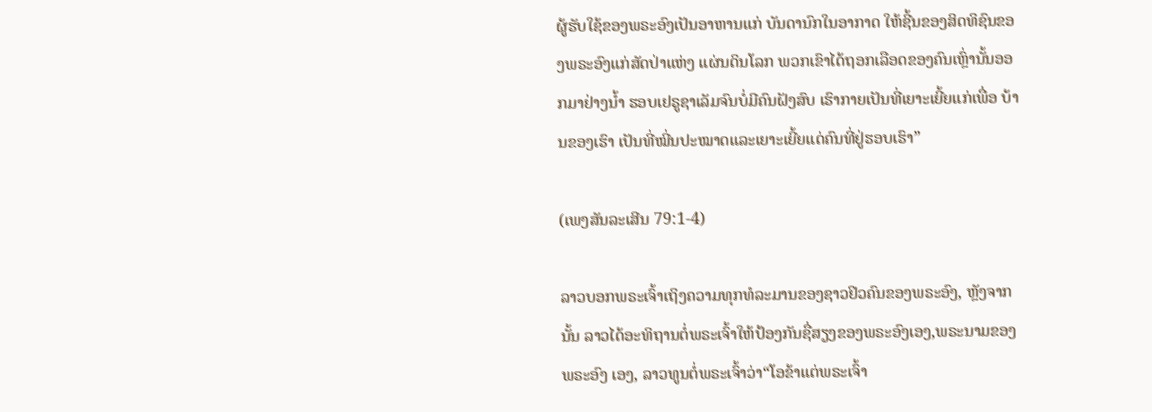ຜູ້ຮັບໃຊ້ຂອງພຣະອົງເປັນອາຫານແກ່ ບັນດານົກໃນອາກາດ ໃຫ້ຊີ້ນຂອງສິດທິຊົນຂອງພຣະອົງແກ່ສັດປ່າແຫ່ງ ແຜ່ນດິນໂລກ ພວກເຂົາໄດ້ຖອກເລືອດຂອງຄົນເຫຼົ່ານັ້ນອອກມາຢ່າງນໍ້າ ຮອບເຢຣູຊາເລັມຈົນບໍ່ມີຄົນຝັງສົບ ເຮົາກາຍເປັນທີ່ເຍາະເຍີ້ຍແກ່ເພື່ອ ບ້ານຂອງເຮົາ ເປັນທີ່ໝີ່ນປະໝາດແລະເຍາະເຍີ້ຍແດ່ຄົນທີ່ຢູ່ຮອບເຮົາ”

(ເພງສັນລະເສີນ 79:1-4)

ລາວບອກພຣະເຈົ້າເຖິງຄວາມທຸກທໍລະມານຂອງຊາວຢິວຄົນຂອງພຣະອົງ, ຫຼັງຈາກນັ້ນ ລາວໄດ້ອະທິຖານຕໍ່ພຣະເຈົ້າໃຫ້ປ້ອງກັນຊື່ສຽງຂອງພຣະອົງເອງ,ພຣະນາມຂອງພຣະອົງ ເອງ, ລາວທູນຕໍ່ພຣະເຈົ້າວ່າ“ໂອຂ້າແຕ່ພຣະເຈົ້າ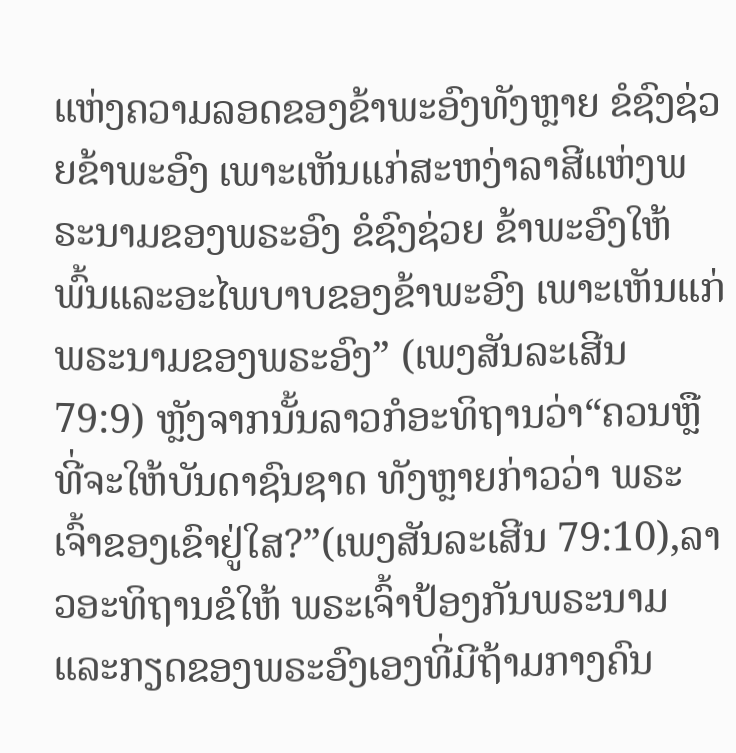ແຫ່ງຄວາມລອດຂອງຂ້າພະອົງທັງຫຼາຍ ຂໍຊົງຊ່ວຍຂ້າພະອົງ ເພາະເຫັນແກ່ສະຫງ່າລາສີແຫ່ງພຣະນາມຂອງພຣະອົງ ຂໍຊົງຊ່ວຍ ຂ້າພະອົງໃຫ້ພົ້ນແລະອະໄພບາບຂອງຂ້າພະອົງ ເພາະເຫັນແກ່ພຣະນາມຂອງພຣະອົງ” (ເພງສັນລະເສີນ 79:9) ຫຼັງຈາກນັ້ນລາວກໍອະທິຖານວ່າ“ຄວນຫຼືທີ່ຈະໃຫ້ບັນດາຊົນຊາດ ທັງຫຼາຍກ່າວວ່າ ພຣະເຈົ້າຂອງເຂົາຢູ່ໃສ?”(ເພງສັນລະເສີນ 79:10),ລາວອະທິຖານຂໍໃຫ້ ພຣະເຈົ້າປ້ອງກັນພຣະນາມແລະກຽດຂອງພຣະອົງເອງທີ່ມີຖ້າມກາງຄົນ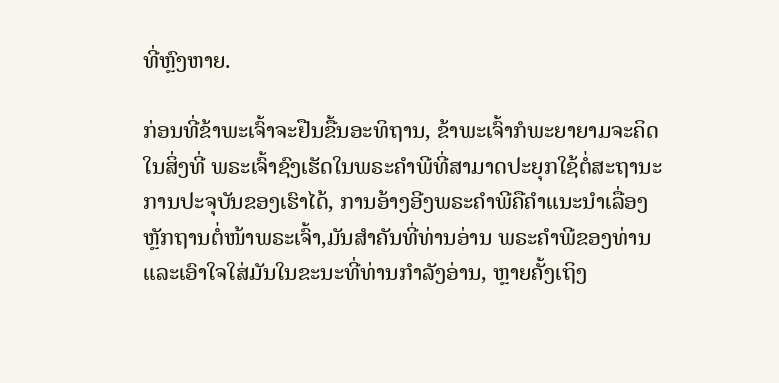ທີ່ຫຼົງຫາຍ.

ກ່ອນທີ່ຂ້າພະເຈົ້າຈະຢືນຂື້ນອະທິຖານ, ຂ້າພະເຈົ້າກໍພະຍາຍາມຈະຄິດໃນສິ່ງທີ່ ພຣະເຈົ້າຊົງເຮັດໃນພຣະຄໍາພີທີ່ສາມາດປະຍຸກໃຊ້ຕໍ່ສະຖານະການປະຈຸບັນຂອງເຮົາໄດ້, ການອ້າງອີງພຣະຄໍາພີຄືຄໍາແນະນໍາເລື່ອງຫຼັກຖານຕໍ່ໜ້າພຣະເຈົ້າ,ມັນສໍາຄັນທີ່ທ່ານອ່ານ ພຣະຄໍາພີຂອງທ່ານແລະເອົາໃຈໃສ່ມັນໃນຂະນະທີ່ທ່ານກໍາລັງອ່ານ, ຫຼາຍຄັ້ງເຖິງ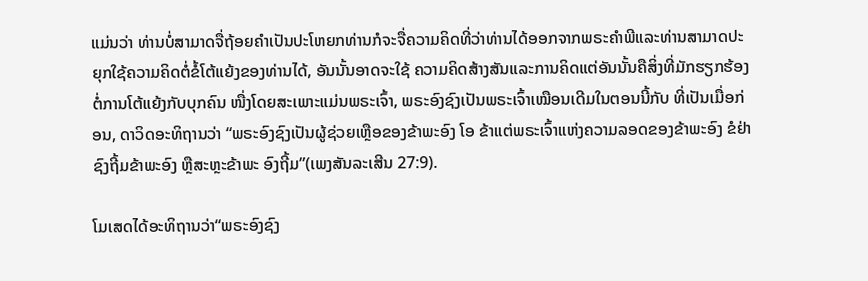ແມ່ນວ່າ ທ່ານບໍ່ສາມາດຈື່ຖ້ອຍຄໍາເປັນປະໂຫຍກທ່ານກໍຈະຈື່ຄວາມຄິດທີ່ວ່າທ່ານໄດ້ອອກຈາກພຣະຄໍາພີແລະທ່ານສາມາດປະຍຸກໃຊ້ຄວາມຄິດຕໍ່ຂໍ້ໂຕ້ແຍ້ງຂອງທ່ານໄດ້, ອັນນັ້ນອາດຈະໃຊ້ ຄວາມຄິດສ້າງສັນແລະການຄິດແຕ່ອັນນັ້ນຄືສິ່ງທີ່ມັກຮຽກຮ້ອງຕໍ່ການໂຕ້ແຍ້ງກັບບຸກຄົນ ໜື່ງໂດຍສະເພາະແມ່ນພຣະເຈົ້າ, ພຣະອົງຊົງເປັນພຣະເຈົ້າເໝືອນເດີມໃນຕອນນີ້ກັບ ທີ່ເປັນເມື່ອກ່ອນ, ດາວິດອະທິຖານວ່າ “ພຣະອົງຊົງເປັນຜູ້ຊ່ວຍເຫຼືອຂອງຂ້າພະອົງ ໂອ ຂ້າແຕ່ພຣະເຈົ້າແຫ່ງຄວາມລອດຂອງຂ້າພະອົງ ຂໍຢ່າຊົງຖີ້ມຂ້າພະອົງ ຫຼືສະຫຼະຂ້າພະ ອົງຖີ້ມ”(ເພງສັນລະເສີນ 27:9).

ໂມເສດໄດ້ອະທິຖານວ່າ“ພຣະອົງຊົງ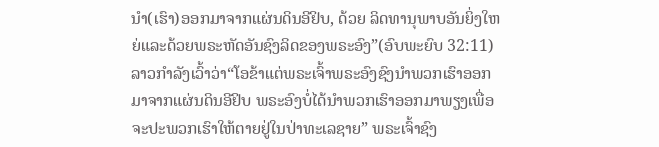ນໍາ(ເຮົາ)ອອກມາຈາກແຜ່ນດິນອີຢິບ, ດ້ວຍ ລິດທານຸພາບອັນຍິ່ງໃຫຍ່ແລະດ້ວຍພຣະຫັດອັນຊົງລິດຂອງພຣະອົງ”(ອົບພະຍົບ 32:11) ລາວກໍາລັງເວົ້າວ່າ“ໂອຂ້າແຕ່ພຣະເຈົ້າພຣະອົງຊົງນໍາພວກເຮົາອອກມາຈາກແຜ່ນດິນອີຢິບ ພຣະອົງບໍ່ໄດ້ນໍາພວກເຮົາອອກມາພຽງເພື່ອຈະປະພວກເຮົາໃຫ້ຕາຍຢູ່ໃນປ່າທະເລຊາຍ” ພຣະເຈົ້າຊົງ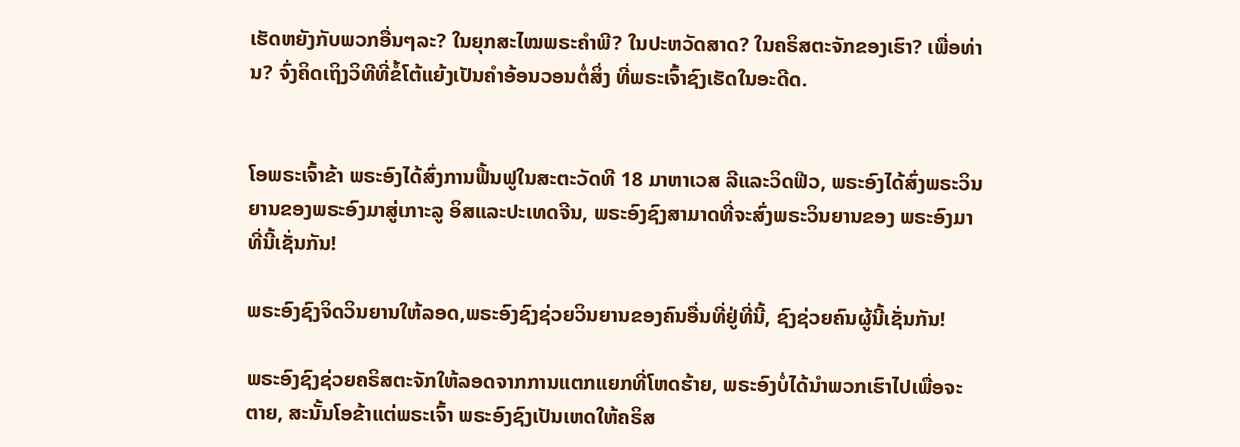ເຮັດຫຍັງກັບພວກອື່ນໆລະ? ໃນຍຸກສະໄໝພຣະຄໍາພີ? ໃນປະຫວັດສາດ? ໃນຄຣິສຕະຈັກຂອງເຮົາ? ເພື່ອທ່ານ? ຈົ່ງຄິດເຖິງວິທີທີ່ຂໍ້ໂຕ້ແຍ້ງເປັນຄໍາອ້ອນວອນຕໍ່ສິ່ງ ທີ່ພຣະເຈົ້າຊົງເຮັດໃນອະດີດ.


ໂອພຣະເຈົ້າຂ້າ ພຣະອົງໄດ້ສົ່ງການຟື້ນຟູໃນສະຕະວັດທີ 18 ມາຫາເວສ ລີແລະວິດຟີວ, ພຣະອົງໄດ້ສົ່ງພຣະວິນຍານຂອງພຣະອົງມາສູ່ເກາະລູ ອິສແລະປະເທດຈີນ, ພຣະອົງຊົງສາມາດທີ່ຈະສົ່ງພຣະວິນຍານຂອງ ພຣະອົງມາທີ່ນີ້ເຊັ່ນກັນ!

ພຣະອົງຊົງຈິດວິນຍານໃຫ້ລອດ,ພຣະອົງຊົງຊ່ວຍວິນຍານຂອງຄົນອື່ນທີ່ຢູ່ທີ່ນີ້, ຊົງຊ່ວຍຄົນຜູ້ນີ້ເຊັ່ນກັນ!

ພຣະອົງຊົງຊ່ວຍຄຣິສຕະຈັກໃຫ້ລອດຈາກການແຕກແຍກທີ່ໂຫດຮ້າຍ, ພຣະອົງບໍ່ໄດ້ນໍາພວກເຮົາໄປເພື່ອຈະຕາຍ, ສະນັ້ນໂອຂ້າແຕ່ພຣະເຈົ້າ ພຣະອົງຊົງເປັນເຫດໃຫ້ຄຣິສ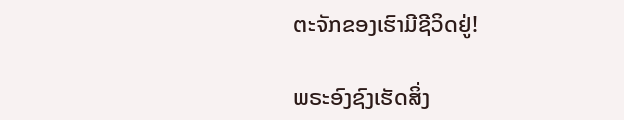ຕະຈັກຂອງເຮົາມີຊີວິດຢູ່!

ພຣະອົງຊົງເຮັດສິ່ງ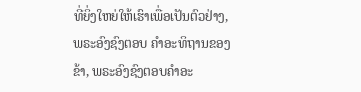ທີ່ຍິ່ງໃຫຍ່ໃຫ້ເຮົາເພື່ອເປັນຕົວຢ່າງ, ພຣະອົງຊົງຕອບ ຄໍາອະທິຖານຂອງຂ້າ, ພຣະອົງຊົງຕອບຄໍາອະ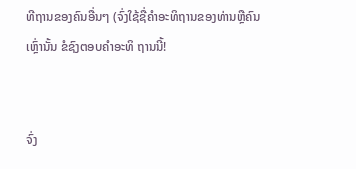ທີຖານຂອງຄົນອື່ນໆ (ຈົ່ງໃຊ້ຊື່ຄໍາອະທິຖານຂອງທ່ານຫຼືຄົນເຫຼົ່ານັ້ນ ຂໍຊົງຕອບຄໍາອະທິ ຖານນີ້!


ຈົ່ງ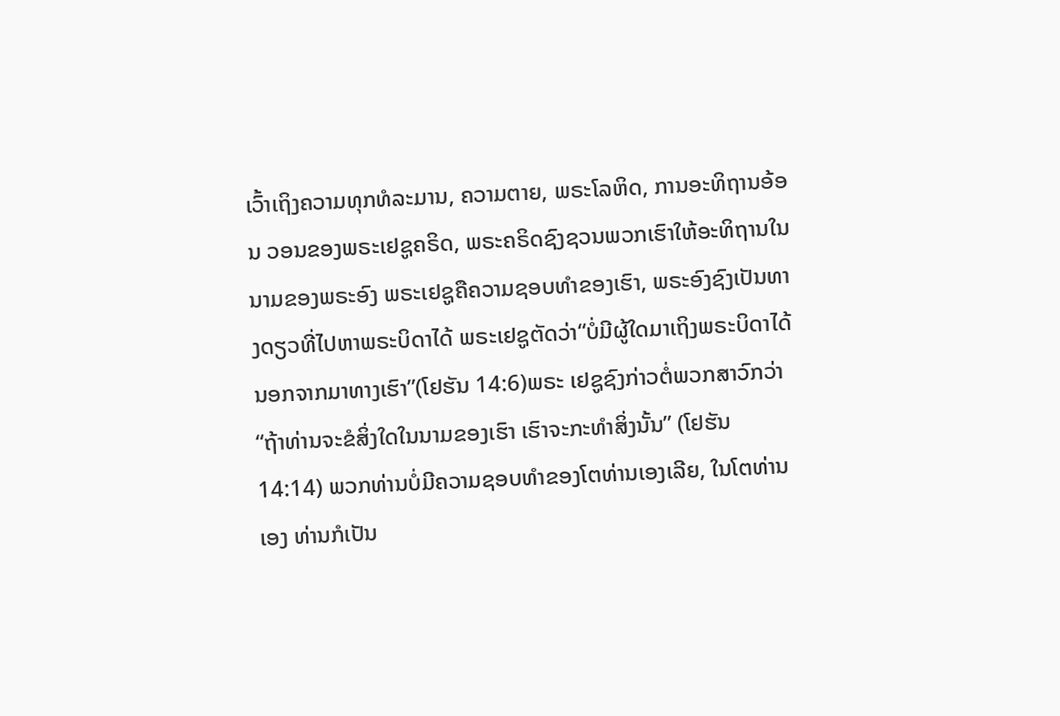ເວົ້າເຖິງຄວາມທຸກທໍລະມານ, ຄວາມຕາຍ, ພຣະໂລຫິດ, ການອະທິຖານອ້ອນ ວອນຂອງພຣະເຢຊູຄຣິດ, ພຣະຄຣິດຊົງຊວນພວກເຮົາໃຫ້ອະທິຖານໃນນາມຂອງພຣະອົງ ພຣະເຢຊູຄືຄວາມຊອບທໍາຂອງເຮົາ, ພຣະອົງຊົງເປັນທາງດຽວທີ່ໄປຫາພຣະບິດາໄດ້ ພຣະເຢຊູຕັດວ່າ“ບໍ່ມີຜູ້ໃດມາເຖິງພຣະບິດາໄດ້ນອກຈາກມາທາງເຮົາ”(ໂຢຮັນ 14:6)ພຣະ ເຢຊູຊົງກ່າວຕໍ່ພວກສາວົກວ່າ“ຖ້າທ່ານຈະຂໍສິ່ງໃດໃນນາມຂອງເຮົາ ເຮົາຈະກະທໍາສິ່ງນັ້ນ” (ໂຢຮັນ 14:14) ພວກທ່ານບໍ່ມີຄວາມຊອບທໍາຂອງໂຕທ່ານເອງເລີຍ, ໃນໂຕທ່ານເອງ ທ່ານກໍເປັນ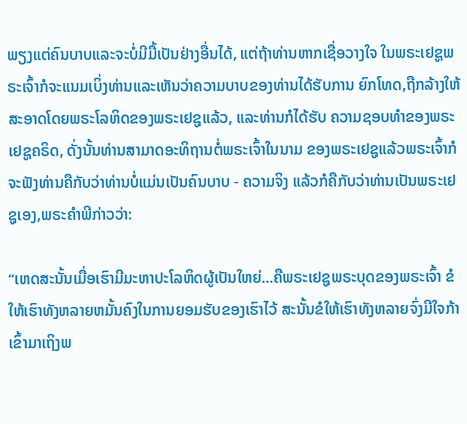ພຽງແຕ່ຄົນບາບແລະຈະບໍ່ມີມື້ເປັນຢ່າງອື່ນໄດ້, ແຕ່ຖ້າທ່ານຫາກເຊື່ອວາງໃຈ ໃນພຣະເຢຊູພຣະເຈົ້າກໍຈະແນມເບິ່ງທ່ານແລະເຫັນວ່າຄວາມບາບຂອງທ່ານໄດ້ຮັບການ ຍົກໂທດ,ຖືກລ້າງໃຫ້ສະອາດໂດຍພຣະໂລຫິດຂອງພຣະເຢຊູແລ້ວ, ແລະທ່ານກໍໄດ້ຮັບ ຄວາມຊອບທໍາຂອງພຣະເຢຊູຄຣິດ, ດັ່ງນັ້ນທ່ານສາມາດອະທິຖານຕໍ່ພຣະເຈົ້າໃນນາມ ຂອງພຣະເຢຊູແລ້ວພຣະເຈົ້າກໍຈະຟັງທ່ານຄືກັບວ່າທ່ານບໍ່ແມ່ນເປັນຄົນບາບ - ຄວາມຈິງ ແລ້ວກໍຄືກັບວ່າທ່ານເປັນພຣະເຢຊູເອງ,ພຣະຄໍາພີກ່າວວ່າ:

“ເຫດສະນັ້ນເມື່ອເຮົາມີມະຫາປະໂລຫິດຜູ້ເປັນໃຫຍ່...ຄືພຣະເຢຊູພຣະບຸດຂອງພຣະເຈົ້າ ຂໍໃຫ້ເຮົາທັງຫລາຍຫມັ້ນຄົງໃນການຍອມຮັບຂອງເຮົາໄວ້ ສະນັ້ນຂໍໃຫ້ເຮົາທັງຫລາຍຈົ່ງມີໃຈກ້າເຂົ້າມາເຖິງພ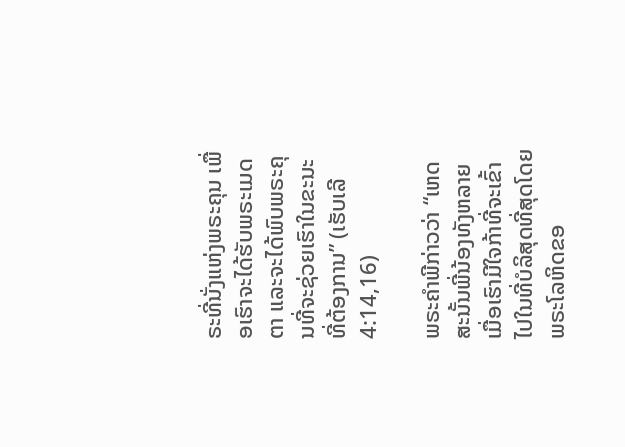ຣະທີ່ນັ່ງແຫ່ງພຣະຄຸນ ເພື່ອເຮົາຈະໄດ້ຮັບພຣະເມດຕາ ແລະຈະໄດ້ພົບພຣະຄຸນທີ່ຈະຊ່ວຍເຮົາໃນຂະນະທີ່ຕ້ອງການ” (ເຮັບເລີ 4:14,16)

ພຣະຄໍາພີກ່າວວ່າ “ເຫດສະນັ້ນພີ່ນ້ອງທັງຫລາຍ ເມື່ອເຮົາມີໃຈກ້າທີ່ຈະເຂົ້າໄປໃນທີ່ບໍລິສຸດທີ່ສຸດໂດຍພຣະໂລຫິດຂອ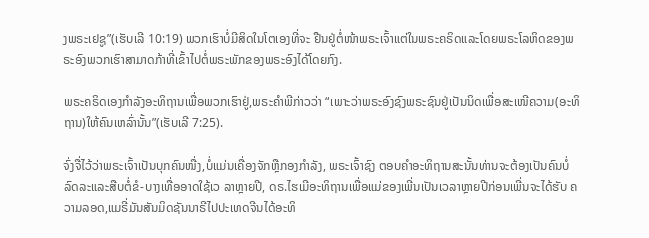ງພຣະເຢຊູ”(ເຮັບເລີ 10:19) ພວກເຮົາບໍ່ມີສິດໃນໂຕເອງທີ່ຈະ ຢືນຢູ່ຕໍ່ໜ້າພຣະເຈົ້າແຕ່ໃນພຣະຄຣິດແລະໂດຍພຣະໂລຫິດຂອງພຣະອົງພວກເຮົາສາມາດກ້າທີ່ເຂົ້າໄປຕໍ່ພຣະພັກຂອງພຣະອົງໄດ້ໂດຍກົງ.

ພຣະຄຣິດເອງກໍາລັງອະທິຖານເພື່ອພວກເຮົາຢູ່,ພຣະຄໍາພີກ່າວວ່າ “ເພາະວ່າພຣະອົງຊົງພຣະຊົນຢູ່ເປັນນິດເພື່ອສະເໜີຄວາມ(ອະທິຖານ)ໃຫ້ຄົນເຫລົ່ານັ້ນ”(ເຮັບເລີ 7:25).

ຈົ່ງຈື່ໄວ້ວ່າພຣະເຈົ້າເປັນບຸກຄົນໜື່ງ,ບໍ່ແມ່ນເຄື່ອງຈັກຫຼືກອງກໍາລັງ, ພຣະເຈົ້າຊົງ ຕອບຄໍາອະທິຖານສະນັ້ນທ່ານຈະຕ້ອງເປັນຄົນບໍ່ລົດລະແລະສືບຕໍ່ຂໍ-ບາງເທື່ອອາດໃຊ້ເວ ລາຫຼາຍປີ, ດຣ.ໄຮເມີອະທິຖານເພື່ອແມ່ຂອງເພີ່ນເປັນເວລາຫຼາຍປີກ່ອນເພີ່ນຈະໄດ້ຮັບ ຄວາມລອດ,ແມຣີ່ມັນສັນມິດຊັນນາຣີໄປປະເທດຈີນໄດ້ອະທິ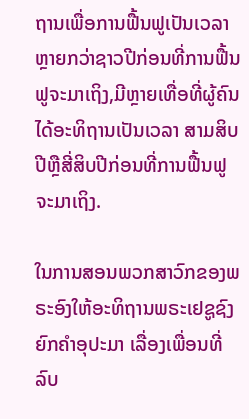ຖານເພື່ອການຟື້ນຟູເປັນເວລາຫຼາຍກວ່າຊາວປີກ່ອນທີ່ການຟື້ນຟູຈະມາເຖິງ,ມີຫຼາຍເທື່ອທີ່ຜູ້ຄົນໄດ້ອະທິຖານເປັນເວລາ ສາມສິບປີຫຼືສີ່ສິບປີກ່ອນທີ່ການຟື້ນຟູຈະມາເຖິງ.

ໃນການສອນພວກສາວົກຂອງພຣະອົງໃຫ້ອະທິຖານພຣະເຢຊູຊົງຍົກຄໍາອຸປະມາ ເລື່ອງເພື່ອນທີ່ລົບ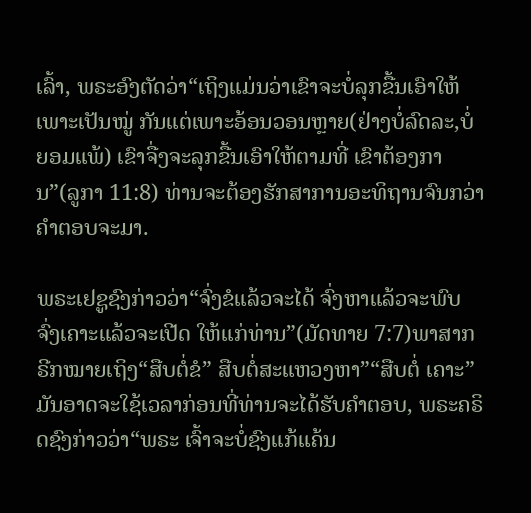ເລົ້າ, ພຣະອົງຕັດວ່າ“ເຖິງແມ່ນວ່າເຂົາຈະບໍ່ລຸກຂື້ນເອົາໃຫ້ເພາະເປັນໝູ່ ກັນແຕ່ເພາະອ້ອນວອນຫຼາຍ(ຢ່າງບໍ່ລົດລະ,ບໍ່ຍອມແພ້) ເຂົາຈື່ງຈະລຸກຂື້ນເອົາໃຫ້ຕາມທີ່ ເຂົາຕ້ອງການ”(ລູກາ 11:8) ທ່ານຈະຕ້ອງຮັກສາການອະທິຖານຈົນກວ່າຄໍາຕອບຈະມາ.

ພຣະເຢຊູຊົງກ່າວວ່າ“ຈົ່ງຂໍແລ້ວຈະໄດ້ ຈົ່ງຫາແລ້ວຈະພົບ ຈົ່ງເຄາະແລ້ວຈະເປີດ ໃຫ້ແກ່ທ່ານ”(ມັດທາຍ 7:7)ພາສາກຣີກໝາຍເຖິງ“ສືບຕໍ່ຂໍ” ສືບຕໍ່ສະແຫວງຫາ”“ສືບຕໍ່ ເຄາະ” ມັນອາດຈະໃຊ້ເວລາກ່ອນທີ່ທ່ານຈະໄດ້ຮັບຄໍາຕອບ, ພຣະຄຣິດຊົງກ່າວວ່າ“ພຣະ ເຈົ້າຈະບໍ່ຊົງແກ້ແຄ້ນ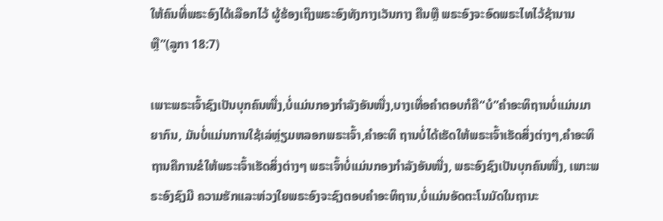ໃຫ້ຄົນທີ່ພຣະອົງໄດ້ເລືອກໄວ້ ຜູ້ຮ້ອງເຖິງພຣະອົງທັງກາງເວັນກາງ ຄືນຫຼື ພຣະອົງຈະອົດພຣະໄທໄວ້ຊ້ານານຫຼື”(ລູກາ 18:7)

ເພາະພຣະເຈົ້າຊົງເປັນບຸກຄົນໜື່ງ,ບໍ່ແມ່ນກອງກໍາລັງອັນໜື່ງ,ບາງເທື່ອຄໍາຕອບກໍຄື“ບໍ”ຄໍາອະທິຖານບໍ່ແມ່ນມາຍາກົນ, ມັນບໍ່ແມ່ນການໃຊ້ເລ່ຫຼ່ຽມຫລອກພຣະເຈົ້າ,ຄໍາອະທິ ຖານບໍ່ໄດ້ເຮັດໃຫ້ພຣະເຈົ້າເຮັດສິ່ງຕ່າງໆ,ຄໍາອະທິຖານຄືການຂໍໃຫ້ພຣະເຈົ້າເຮັດສິ່ງຕ່າງໆ ພຣະເຈົ້າບໍ່ແມ່ນກອງກໍາລັງອັນໜື່ງ, ພຣະອົງຊົງເປັນບຸກຄົນໜື່ງ, ເພາະພຣະອົງຊົງມີ ຄວາມຮັກແລະຫ່ວງໃຍພຣະອົງຈະຊົງຕອບຄໍາອະທິຖານ,ບໍ່ແມ່ນອັດຕະໂນມັດໃນຖານະ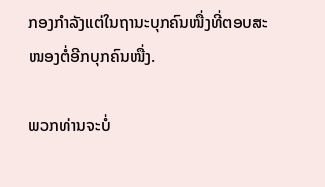ກອງກໍາລັງແຕ່ໃນຖານະບຸກຄົນໜື່ງທີ່ຕອບສະໜອງຕໍ່ອີກບຸກຄົນໜື່ງ.

ພວກທ່ານຈະບໍ່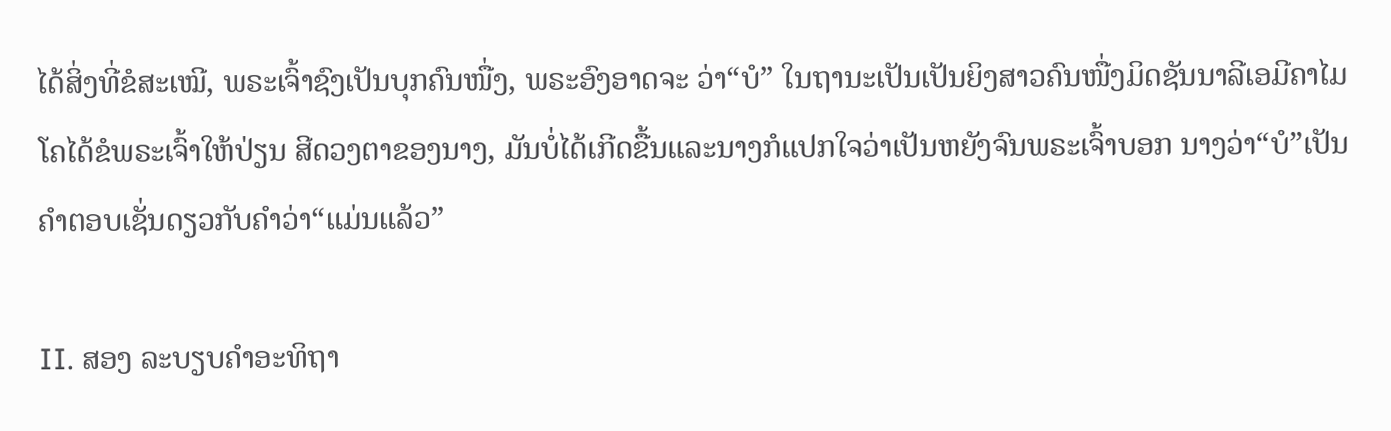ໄດ້ສິ່ງທີ່ຂໍສະເໝີ, ພຣະເຈົ້າຊົງເປັນບຸກຄົນໜື່ງ, ພຣະອົງອາດຈະ ວ່າ“ບໍ” ໃນຖານະເປັນເປັນຍິງສາວຄົນໜື່ງມິດຊັນນາລີເອມີຄາໄມໂຄໄດ້ຂໍພຣະເຈົ້າໃຫ້ປ່ຽນ ສີດວງຕາຂອງນາງ, ມັນບໍ່ໄດ້ເກີດຂື້ນແລະນາງກໍແປກໃຈວ່າເປັນຫຍັງຈົນພຣະເຈົ້າບອກ ນາງວ່າ“ບໍ”ເປັນຄໍາຕອບເຊັ່ນດຽວກັບຄໍາວ່າ“ແມ່ນແລ້ວ”

II. ສອງ ລະບຽບຄໍາອະທິຖາ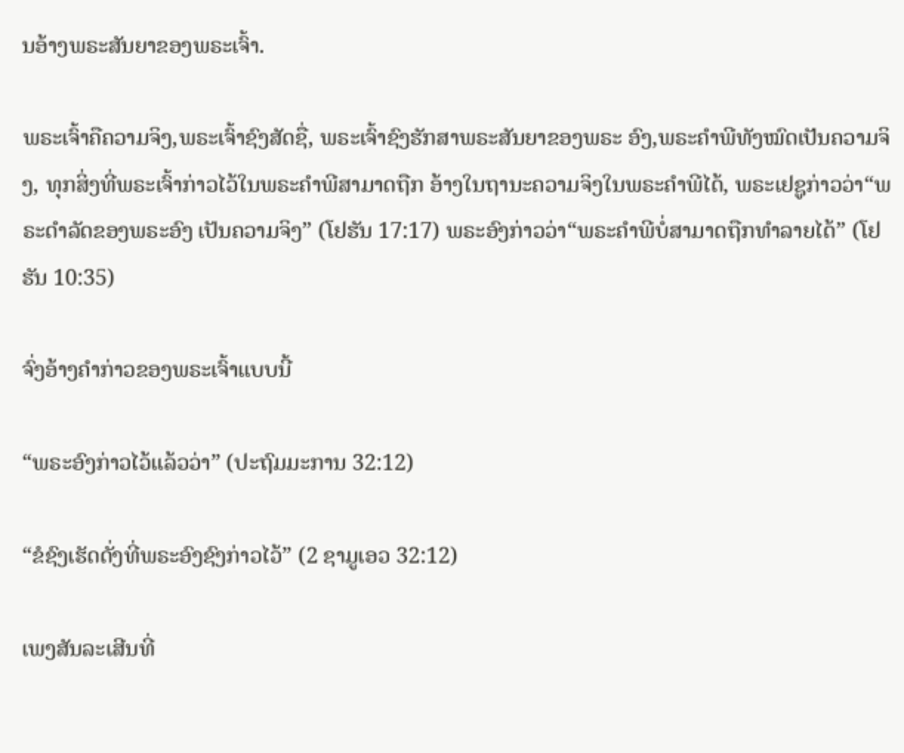ນອ້າງພຣະສັນຍາຂອງພຣະເຈົ້າ.

ພຣະເຈົ້າຄືຄວາມຈິງ,ພຣະເຈົ້າຊົງສັດຊື່, ພຣະເຈົ້າຊົງຮັກສາພຣະສັນຍາຂອງພຣະ ອົງ,ພຣະຄໍາພີທັງໝົດເປັນຄວາມຈິງ, ທຸກສິ່ງທີ່ພຣະເຈົ້າກ່າວໄວ້ໃນພຣະຄໍາພີສາມາດຖືກ ອ້າງໃນຖານະຄວາມຈິງໃນພຣະຄໍາພີໄດ້, ພຣະເຢຊູກ່າວວ່າ“ພຣະດໍາລັດຂອງພຣະອົງ ເປັນຄວາມຈິງ” (ໂຢຮັນ 17:17) ພຣະອົງກ່າວວ່າ“ພຣະຄໍາພີບໍ່ສາມາດຖືກທໍາລາຍໄດ້” (ໂຢ ຮັນ 10:35)

ຈົ່ງອ້າງຄໍາກ່າວຂອງພຣະເຈົ້າແບບນີ້

“ພຣະອົງກ່າວໄວ້ແລ້ວວ່າ” (ປະຖົມມະການ 32:12)

“ຂໍຊົງເຮັດດັ່ງທີ່ພຣະອົງຊົງກ່າວໄວ້” (2 ຊາມູເອວ 32:12)

ເພງສັນລະເສີນທີ່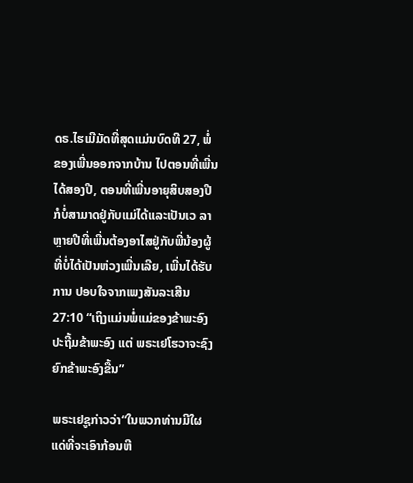ດຣ.ໄຮເມີມັດທີ່ສຸດແມ່ນບົດທີ 27, ພໍ່ຂອງເພີ່ນອອກຈາກບ້ານ ໄປຕອນທີ່ເພີ່ນໄດ້ສອງປີ, ຕອນທີ່ເພີ່ນອາຍຸສິບສອງປີກໍບໍ່ສາມາດຢູ່ກັບແມ່ໄດ້ແລະເປັນເວ ລາຫຼາຍປີທີ່ເພີ່ນຕ້ອງອາໄສຢູ່ກັບພີ່ນ້ອງຜູ້ທີ່ບໍ່ໄດ້ເປັນຫ່ວງເພີ່ນເລີຍ, ເພີ່ນໄດ້ຮັບການ ປອບໃຈຈາກເພງສັນລະເສີນ 27:10 “ເຖິງແມ່ນພໍ່ແມ່ຂອງຂ້າພະອົງປະຖີ້ມຂ້າພະອົງ ແຕ່ ພຣະເຢໂຮວາຈະຊົງຍົກຂ້າພະອົງຂື້ນ”

ພຣະເຢຊູກ່າວວ່າ“ໃນພວກທ່ານມີໃຜແດ່ທີ່ຈະເອົາກ້ອນຫີ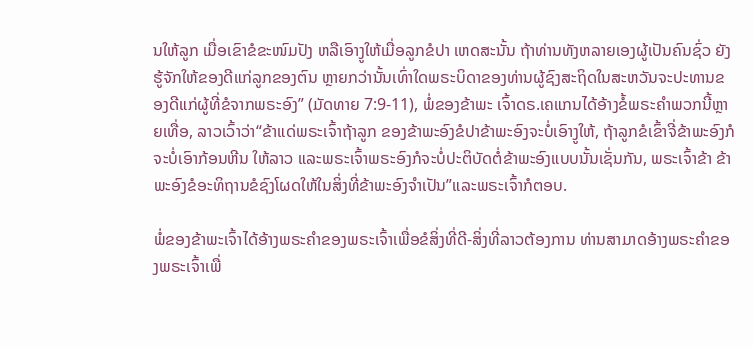ນໃຫ້ລູກ ເມື່ອເຂົາຂໍຂະໜົມປັງ ຫລືເອົາງູໃຫ້ເມື່ອລູກຂໍປາ ເຫດສະນັ້ນ ຖ້າທ່ານທັງຫລາຍເອງຜູ້ເປັນຄົນຊົ່ວ ຍັງຮູ້ຈັກໃຫ້ຂອງດີແກ່ລູກຂອງຕົນ ຫຼາຍກວ່ານັ້ນເທົ່າໃດພຣະບິດາຂອງທ່ານຜູ້ຊົງສະຖິດໃນສະຫວັນຈະປະທານຂອງດີແກ່ຜູ້ທີ່ຂໍຈາກພຣະອົງ” (ມັດທາຍ 7:9-11), ພໍ່ຂອງຂ້າພະ ເຈົ້າດຣ.ເຄແກນໄດ້ອ້າງຂໍ້ພຣະຄໍາພວກນີ້ຫຼາຍເທື່ອ, ລາວເວົ້າວ່າ“ຂ້າແດ່ພຣະເຈົ້າຖ້າລູກ ຂອງຂ້າພະອົງຂໍປາຂ້າພະອົງຈະບໍ່ເອົາງູໃຫ້, ຖ້າລູກຂໍເຂົ້າຈີ່ຂ້າພະອົງກໍຈະບໍ່ເອົາກ້ອນຫີນ ໃຫ້ລາວ ແລະພຣະເຈົ້າພຣະອົງກໍຈະບໍ່ປະຕິບັດຕໍ່ຂ້າພະອົງແບບນັ້ນເຊັ່ນກັນ, ພຣະເຈົ້າຂ້າ ຂ້າພະອົງຂໍອະທິຖານຂໍຊົງໂຜດໃຫ້ໃນສິ່ງທີ່ຂ້າພະອົງຈໍາເປັນ”ແລະພຣະເຈົ້າກໍຕອບ.

ພໍ່ຂອງຂ້າພະເຈົ້າໄດ້ອ້າງພຣະຄໍາຂອງພຣະເຈົ້າເພື່ອຂໍສິ່ງທີ່ດີ-ສິ່ງທີ່ລາວຕ້ອງການ ທ່ານສາມາດອ້າງພຣະຄໍາຂອງພຣະເຈົ້າເພື່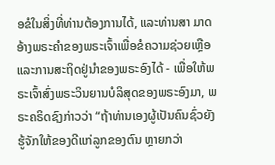ອຂໍໃນສິ່ງທີ່ທ່ານຕ້ອງການໄດ້, ແລະທ່ານສາ ມາດອ້າງພຣະຄໍາຂອງພຣະເຈົ້າເພື່ອຂໍຄວາມຊ່ວຍເຫຼືອແລະການສະຖິດຢູ່ນໍາຂອງພຣະອົງໄດ້ - ເພື່ອໃຫ້ພຣະເຈົ້າສົ່ງພຣະວິນຍານບໍລິສຸດຂອງພຣະອົງມາ, ພຣະຄຣິດຊົງກ່າວວ່າ “ຖ້າທ່ານເອງຜູ້ເປັນຄົນຊົ່ວຍັງຮູ້ຈັກໃຫ້ຂອງດີແກ່ລູກຂອງຕົນ ຫຼາຍກວ່າ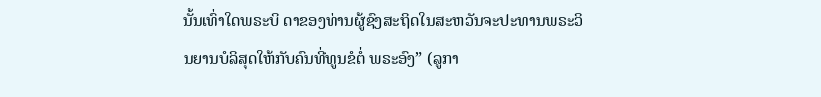ນັ້ນເທົ່າໃດພຣະບິ ດາຂອງທ່ານຜູ້ຊົງສະຖິດໃນສະຫວັນຈະປະທານພຣະວິນຍານບໍລິສຸດໃຫ້ກັບຄົນທີ່ທູນຂໍຕໍ່ ພຣະອົງ” (ລູກາ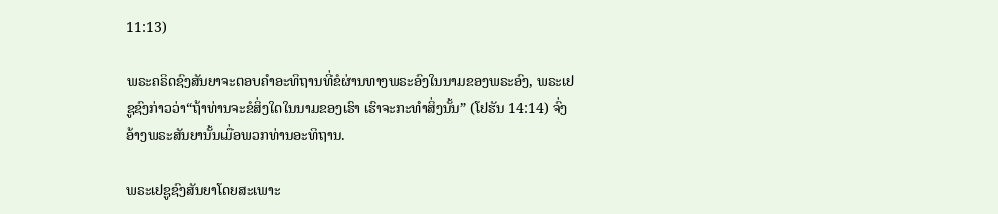11:13)

ພຣະຄຣິດຊົງສັນຍາຈະຕອບຄໍາອະທິຖານທີ່ຂໍຜ່ານທາງພຣະອົງໃນນາມຂອງພຣະອົງ, ພຣະເຢຊູຊົງກ່າວວ່າ“ຖ້າທ່ານຈະຂໍສິ່ງໃດໃນນາມຂອງເຮົາ ເຮົາຈະກະທໍາສິ່ງນັ້ນ” (ໂຢຮັນ 14:14) ຈົ່ງອ້າງພຣະສັນຍານັ້ນເມື່ອພວກທ່ານອະທິຖານ.

ພຣະເຢຊູຊົງສັນຍາໂດຍສະເພາະ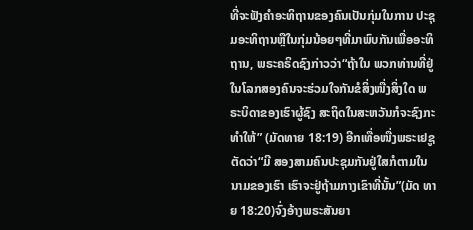ທີ່ຈະຟັງຄໍາອະທິຖານຂອງຄົນເປັນກຸ່ມໃນການ ປະຊຸມອະທິຖານຫຼືໃນກຸ່ມນ້ອຍໆທີ່ມາພົບກັນເພື່ອອະທິຖານ, ພຣະຄຣິດຊົງກ່າວວ່າ“ຖ້າໃນ ພວກທ່ານທີ່ຢູ່ໃນໂລກສອງຄົນຈະຮ່ວມໃຈກັນຂໍສິ່ງໜື່ງສິ່ງໃດ ພຣະບິດາຂອງເຮົາຜູ້ຊົງ ສະຖິດໃນສະຫວັນກໍຈະຊົງກະທໍາໃຫ້” (ມັດທາຍ 18:19) ອີກເທື່ອໜື່ງພຣະເຢຊູຕັດວ່າ“ມີ ສອງສາມຄົນປະຊຸມກັນຢູ່ໃສກໍຕາມໃນນາມຂອງເຮົາ ເຮົາຈະຢູ່ຖ້າມກາງເຂົາທີ່ນັ້ນ”(ມັດ ທາຍ 18:20)ຈົ່ງອ້າງພຣະສັນຍາ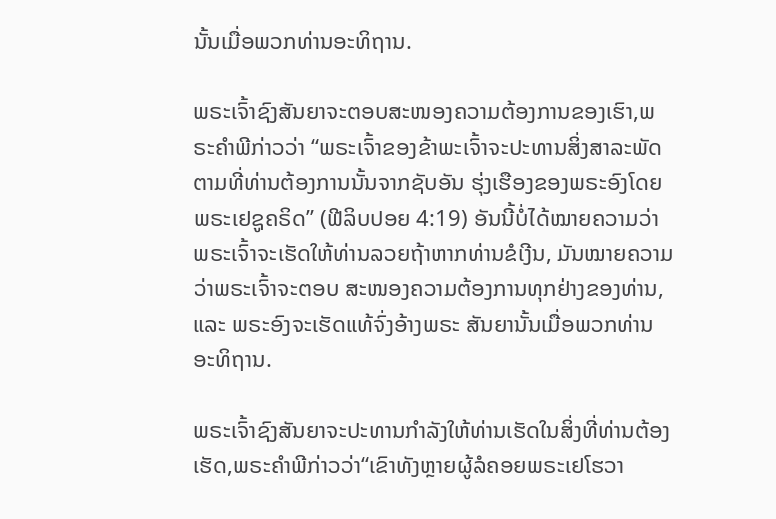ນັ້ນເມື່ອພວກທ່ານອະທິຖານ.

ພຣະເຈົ້າຊົງສັນຍາຈະຕອບສະໜອງຄວາມຕ້ອງການຂອງເຮົາ,ພຣະຄໍາພີກ່າວວ່າ “ພຣະເຈົ້າຂອງຂ້າພະເຈົ້າຈະປະທານສິ່ງສາລະພັດຕາມທີ່ທ່ານຕ້ອງການນັ້ນຈາກຊັບອັນ ຮຸ່ງເຮືອງຂອງພຣະອົງໂດຍພຣະເຢຊູຄຣິດ” (ຟີລິບປອຍ 4:19) ອັນນີ້ບໍ່ໄດ້ໝາຍຄວາມວ່າ ພຣະເຈົ້າຈະເຮັດໃຫ້ທ່ານລວຍຖ້າຫາກທ່ານຂໍເງີນ, ມັນໝາຍຄວາມວ່າພຣະເຈົ້າຈະຕອບ ສະໜອງຄວາມຕ້ອງການທຸກຢ່າງຂອງທ່ານ, ແລະ ພຣະອົງຈະເຮັດແທ້ຈົ່ງອ້າງພຣະ ສັນຍານັ້ນເມື່ອພວກທ່ານອະທິຖານ.

ພຣະເຈົ້າຊົງສັນຍາຈະປະທານກໍາລັງໃຫ້ທ່ານເຮັດໃນສິ່ງທີ່ທ່ານຕ້ອງເຮັດ,ພຣະຄໍາພີກ່າວວ່າ“ເຂົາທັງຫຼາຍຜູ້ລໍຄອຍພຣະເຢໂຮວາ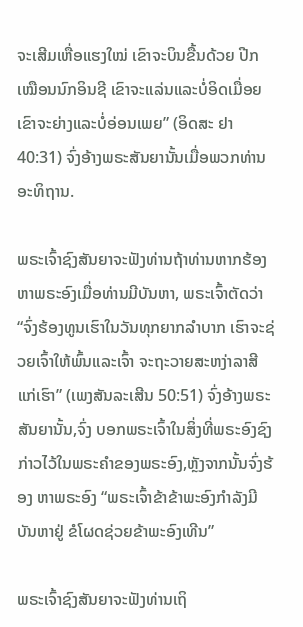ຈະເສີມເຫື່ອແຮງໃໝ່ ເຂົາຈະບິນຂື້ນດ້ວຍ ປີກເໝືອນນົກອິນຊີ ເຂົາຈະແລ່ນແລະບໍ່ອິດເມື່ອຍ ເຂົາຈະຍ່າງແລະບໍ່ອ່ອນເພຍ” (ອິດສະ ຢາ 40:31) ຈົ່ງອ້າງພຣະສັນຍານັ້ນເມື່ອພວກທ່ານອະທິຖານ.

ພຣະເຈົ້າຊົງສັນຍາຈະຟັງທ່ານຖ້າທ່ານຫາກຮ້ອງຫາພຣະອົງເມື່ອທ່ານມີບັນຫາ, ພຣະເຈົ້າຕັດວ່າ“ຈົ່ງຮ້ອງທູນເຮົາໃນວັນທຸກຍາກລໍາບາກ ເຮົາຈະຊ່ວຍເຈົ້າໃຫ້ພົ້ນແລະເຈົ້າ ຈະຖະວາຍສະຫງ່າລາສີແກ່ເຮົາ” (ເພງສັນລະເສີນ 50:51) ຈົ່ງອ້າງພຣະສັນຍານັ້ນ,ຈົ່ງ ບອກພຣະເຈົ້າໃນສິ່ງທີ່ພຣະອົງຊົງກ່າວໄວ້ໃນພຣະຄໍາຂອງພຣະອົງ,ຫຼັງຈາກນັ້ນຈົ່ງຮ້ອງ ຫາພຣະອົງ “ພຣະເຈົ້າຂ້າຂ້າພະອົງກໍາລັງມີບັນຫາຢູ່ ຂໍໂຜດຊ່ວຍຂ້າພະອົງເທີນ”

ພຣະເຈົ້າຊົງສັນຍາຈະຟັງທ່ານເຖິ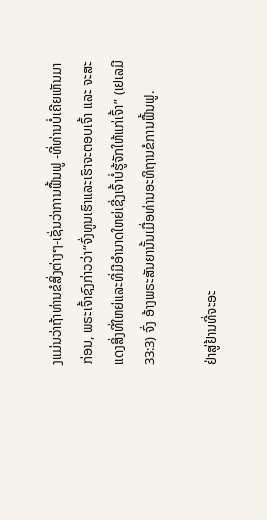ງແມ່ນວ່າຖ້າທ່ານຂໍສິ່ງຕ່າງໆ-ເຊັ່ນວ່າການຟື້ນຟູ -ທີ່ທ່ານບໍ່ເຄີຍເຫັນມາກ່ອນ, ພຣະເຈົ້າຊົງກ່າວວ່າ“ຈົ່ງທູນເຮົາແລະເຮົາຈະຕອບເຈົ້າ ແລະ ຈະສະແດງສິ່ງທີ່ໃຫຍ່ແລະທີ່ມີອໍານາດໃຫຍ່ເຊີ່ງເຈົ້າບໍ່ຮູ້ຈັກໃຫ້ແກ່ເຈົ້າ” (ເຢເລມີ 33:3) ຈົ່ງ ອ້າງພຣະສັນຍານັ້ນເມື່ອທ່ານອະທິຖານຂໍການຟື້ນຟູ.

ຢ່າສູ່ຢ້ານທີ່ຈະອະ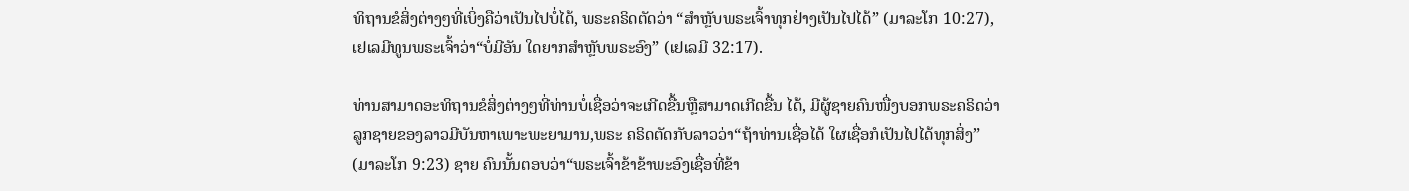ທິຖານຂໍສິ່ງຕ່າງໆທີ່ເບິ່ງຄືວ່າເປັນໄປບໍ່ໄດ້, ພຣະຄຣິດຕັດວ່າ “ສໍາຫຼັບພຣະເຈົ້າທຸກຢ່າງເປັນໄປໄດ້” (ມາລະໂກ 10:27), ເຢເລມີທູນພຣະເຈົ້າວ່າ“ບໍ່ມີອັນ ໃດຍາກສໍາຫຼັບພຣະອົງ” (ເຢເລມີ 32:17).

ທ່ານສາມາດອະທິຖານຂໍສິ່ງຕ່າງໆທີ່ທ່ານບໍ່ເຊື່ອວ່າຈະເກີດຂື້ນຫຼືສາມາດເກີດຂື້ນ ໄດ້, ມີຜູ້ຊາຍຄົນໜື່ງບອກພຣະຄຣິດວ່າລູກຊາຍຂອງລາວມີບັນຫາເພາະພະຍາມານ,ພຣະ ຄຣິດຕັດກັບລາວວ່າ“ຖ້າທ່ານເຊື່ອໄດ້ ໃຜເຊື່ອກໍເປັນໄປໄດ້ທຸກສິ່ງ” (ມາລະໂກ 9:23) ຊາຍ ຄົນນັ້ນຕອບວ່າ“ພຣະເຈົ້າຂ້າຂ້າພະອົງເຊື່ອທີ່ຂ້າ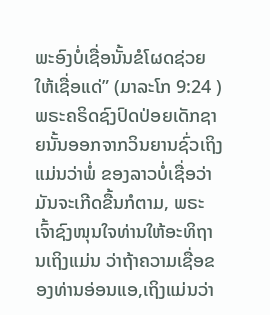ພະອົງບໍ່ເຊື່ອນັ້ນຂໍໂຜດຊ່ວຍໃຫ້ເຊື່ອແດ່” (ມາລະໂກ 9:24 )ພຣະຄຣິດຊົງປົດປ່ອຍເດັກຊາຍນັ້ນອອກຈາກວິນຍານຊົ່ວເຖິງແມ່ນວ່າພໍ່ ຂອງລາວບໍ່ເຊື່ອວ່າມັນຈະເກີດຂື້ນກໍຕາມ, ພຣະເຈົ້າຊົງໜຸນໃຈທ່ານໃຫ້ອະທິຖານເຖິງແມ່ນ ວ່າຖ້າຄວາມເຊື່ອຂອງທ່ານອ່ອນແອ,ເຖິງແມ່ນວ່າ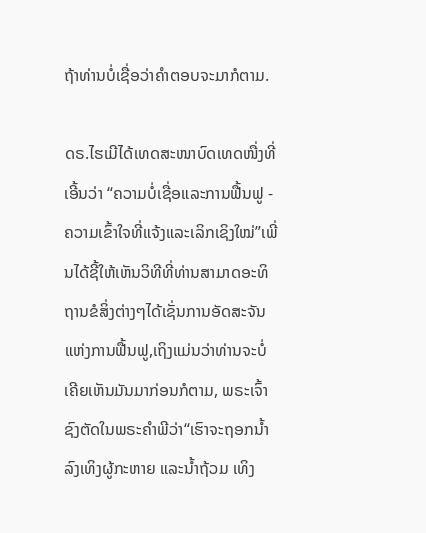ຖ້າທ່ານບໍ່ເຊື່ອວ່າຄໍາຕອບຈະມາກໍຕາມ.

ດຣ.ໄຮເມີໄດ້ເທດສະໜາບົດເທດໜື່ງທີ່ເອີ້ນວ່າ “ຄວາມບໍ່ເຊື່ອແລະການຟື້ນຟູ - ຄວາມເຂົ້າໃຈທີ່ແຈ້ງແລະເລິກເຊິງໃໝ່”ເພີ່ນໄດ້ຊີ້ໃຫ້ເຫັນວິທີທີ່ທ່ານສາມາດອະທິຖານຂໍສິ່ງຕ່າງໆໄດ້ເຊັ່ນການອັດສະຈັນແຫ່ງການຟື້ນຟູ,ເຖິງແມ່ນວ່າທ່ານຈະບໍ່ເຄີຍເຫັນມັນມາກ່ອນກໍຕາມ, ພຣະເຈົ້າຊົງຕັດໃນພຣະຄໍາພີວ່າ“ເຮົາຈະຖອກນໍ້າລົງເທິງຜູ້ກະຫາຍ ແລະນໍ້າຖ້ວມ ເທິງ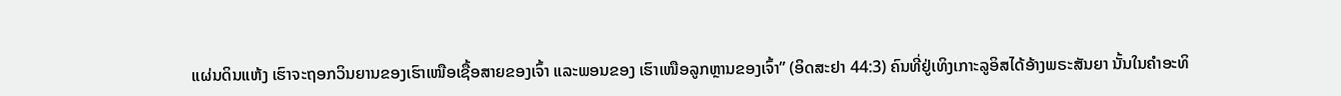ແຜ່ນດິນແຫ້ງ ເຮົາຈະຖອກວິນຍານຂອງເຮົາເໜືອເຊື້ອສາຍຂອງເຈົ້າ ແລະພອນຂອງ ເຮົາເໜືອລູກຫຼານຂອງເຈົ້າ” (ອິດສະຢາ 44:3) ຄົນທີ່ຢູ່ເທິງເກາະລູອິສໄດ້ອ້າງພຣະສັນຍາ ນັ້ນໃນຄໍາອະທິ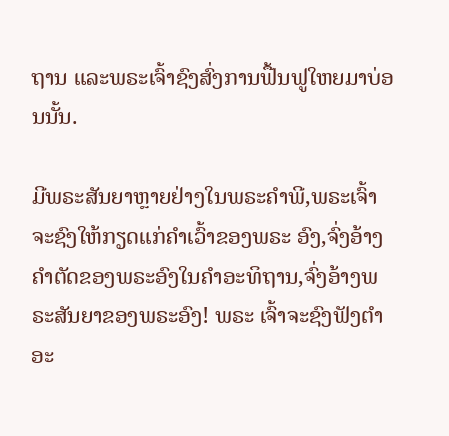ຖານ ແລະພຣະເຈົ້າຊົງສົ່ງການຟື້ນຟູໃຫຍມາບ່ອນນັ້ນ.

ມີພຣະສັນຍາຫຼາຍຢ່າງໃນພຣະຄໍາພີ,ພຣະເຈົ້າຈະຊົງໃຫ້ກຽດແກ່ຄໍາເວົ້າຂອງພຣະ ອົງ,ຈົ່ງອ້າງຄໍາຕັດຂອງພຣະອົງໃນຄໍາອະທິຖານ,ຈົ່ງອ້າງພຣະສັນຍາຂອງພຣະອົງ! ພຣະ ເຈົ້າຈະຊົງຟັງຕໍາອະ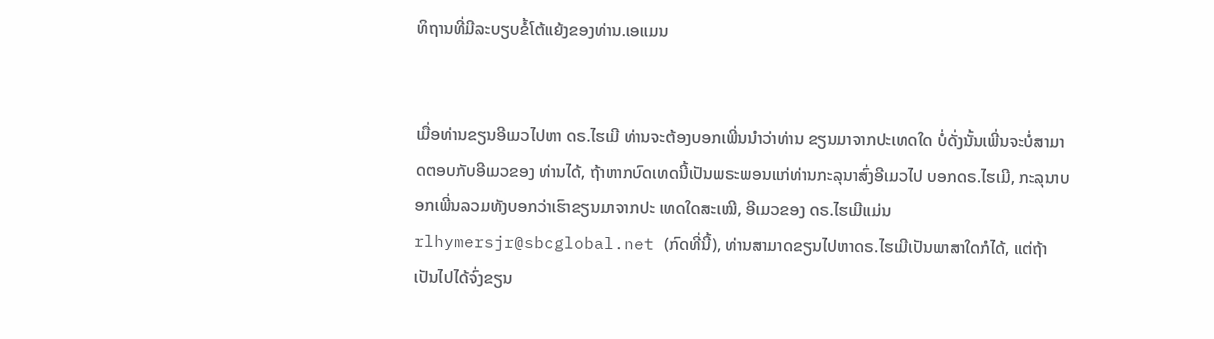ທິຖານທີ່ມີລະບຽບຂໍ້ໂຕ້ແຍ້ງຂອງທ່ານ.ເອແມນ


ເມື່ອທ່ານຂຽນອີເມວໄປຫາ ດຣ.ໄຮເມີ ທ່ານຈະຕ້ອງບອກເພີ່ນນໍາວ່າທ່ານ ຂຽນມາຈາກປະເທດໃດ ບໍ່ດັ່ງນັ້ນເພີ່ນຈະບໍ່ສາມາດຕອບກັບອີເມວຂອງ ທ່ານໄດ້, ຖ້າຫາກບົດເທດນີ້ເປັນພຣະພອນແກ່ທ່ານກະລຸນາສົ່ງອີເມວໄປ ບອກດຣ.ໄຮເມີ, ກະລຸນາບອກເພີ່ນລວມທັງບອກວ່າເຮົາຂຽນມາຈາກປະ ເທດໃດສະເໝີ, ອີເມວຂອງ ດຣ.ໄຮເມີແມ່ນ rlhymersjr@sbcglobal.net (ກົດທີ່ນີ້), ທ່ານສາມາດຂຽນໄປຫາດຣ.ໄຮເມີເປັນພາສາໃດກໍໄດ້, ແຕ່ຖ້າ ເປັນໄປໄດ້ຈົ່ງຂຽນ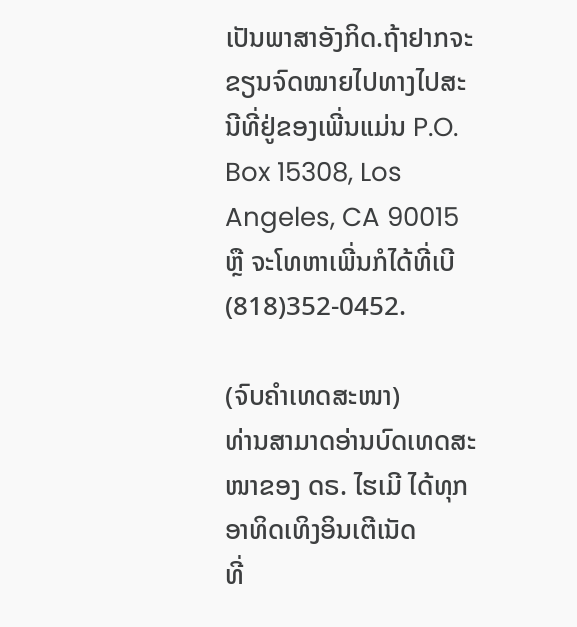ເປັນພາສາອັງກິດ.ຖ້າຢາກຈະຂຽນຈົດໝາຍໄປທາງໄປສະນີທີ່ຢູ່ຂອງເພີ່ນແມ່ນ P.O. Box 15308, Los Angeles, CA 90015 ຫຼື ຈະໂທຫາເພີ່ນກໍໄດ້ທີ່ເບີ (818)352-0452.

(ຈົບຄຳເທດສະໜາ)
ທ່ານສາມາດອ່ານບົດເທດສະໜາຂອງ ດຣ. ໄຮເມີ ໄດ້ທຸກອາທິດເທິງອິນເຕີເນັດ
ທີ່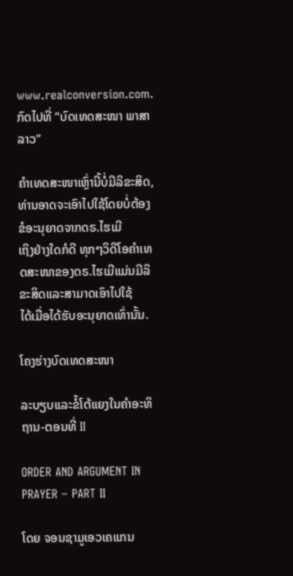www.realconversion.com. ກົດໄປທີ່ “ບົດເທດສະໜາ ພາສາລາວ”

ຄໍາເທດສະໜາເຫຼົ່ານີ້ບໍ່ມີລິຂະສິດ, ທ່ານອາດຈະເອົາໄປໃຊ້ໂດຍບໍ່ຕ້ອງຂໍອະນຸຍາດຈາກດຣ.ໄຮເມີ
ເຖິງຢ່າງໃດກໍດີ ທຸກໆວິດີໂອຄໍາເທດສະໜາຂອງດຣ.ໄຮເມີແມ່ນມີລິຂະສິດແລະສາມາດເອົາໄປໃຊ້
ໄດ້ເມື່ອໄດ້ຮັບອະນຸຍາດເທົ່ານັ້ນ.

ໂຄງຮ່າງບົດເທດສະໜາ

ລະບຽບແລະຂໍ້ໂຕ້ແຍງໃນຄໍາອະທິຖານ-ຕອນທີ່ II

ORDER AND ARGUMENT IN PRAYER – PART II

ໂດຍ ຈອນຊາມູເອວເຄແກນ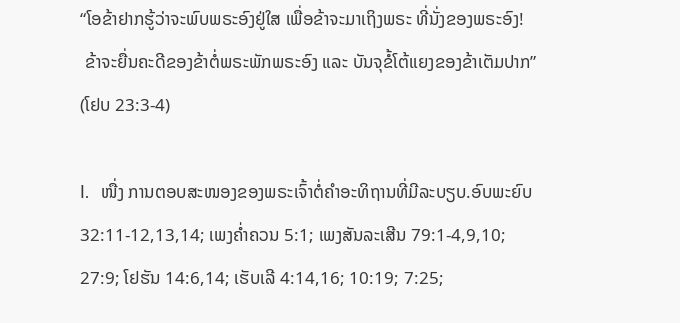“ໂອຂ້າຢາກຮູ້ວ່າຈະພົບພຣະອົງຢູ່ໃສ ເພື່ອຂ້າຈະມາເຖິງພຣະ ທີ່ນັ່ງຂອງພຣະອົງ!
 ຂ້າຈະຍື່ນຄະດີຂອງຂ້າຕໍ່ພຣະພັກພຣະອົງ ແລະ ບັນຈຸຂໍ້ໂຕ້ແຍງຂອງຂ້າເຕັມປາກ”
(ໂຢບ 23:3-4)

I.   ໜື່ງ ການຕອບສະໜອງຂອງພຣະເຈົ້າຕໍ່ຄໍາອະທິຖານທີ່ມີລະບຽບ.ອົບພະຍົບ
32:11-12,13,14; ເພງຄໍ່າຄວນ 5:1; ເພງສັນລະເສີນ 79:1-4,9,10;
27:9; ໂຢຮັນ 14:6,14; ເຮັບເລີ 4:14,16; 10:19; 7:25;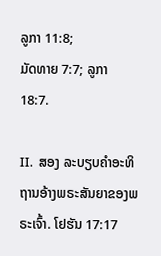ລູກາ 11:8;
ມັດທາຍ 7:7; ລູກາ 18:7.

II.  ສອງ ລະບຽບຄໍາອະທິຖານອ້າງພຣະສັນຍາຂອງພຣະເຈົ້າ. ໂຢຮັນ 17:17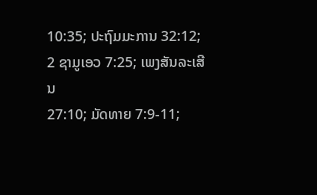10:35; ປະຖົມມະການ 32:12; 2 ຊາມູເອວ 7:25; ເພງສັນລະເສີນ
27:10; ມັດທາຍ 7:9-11;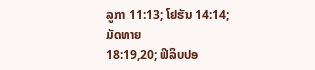ລູກາ 11:13; ໂຢຮັນ 14:14; ມັດທາຍ
18:19,20; ຟິລິບປອ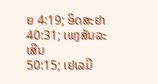ຍ 4:19; ອິດສະຢາ 40:31; ເພງສັນລະເສີນ
50:15; ເຢເລມີ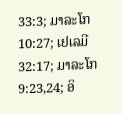33:3; ມາລະໂກ 10:27; ເຢເລມີ 32:17; ມາລະໂກ
9:23,24; ອິ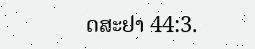ດສະຢາ 44:3.